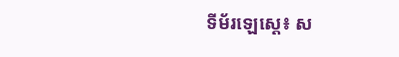ទីម័រឡេស្តេ៖ ស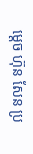ម្តេច ហ៊ុន សែន ប្រ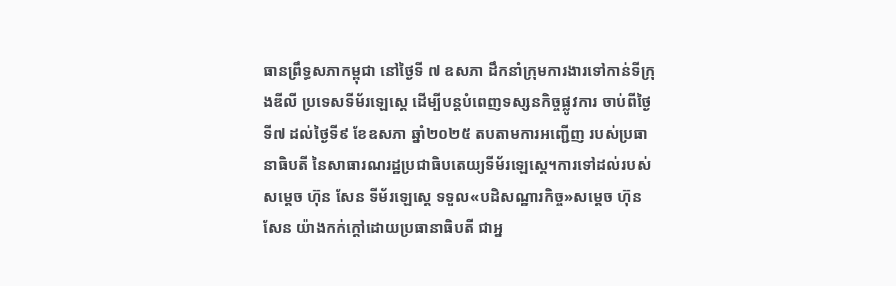ធានព្រឹទ្ធសភាកម្ពុជា នៅថ្ងៃទី ៧ ឧសភា ដឹកនាំក្រុមការងារទៅកាន់ទីក្រុងឌីលី ប្រទេសទីម័រឡេស្តេ ដើម្បីបន្តបំពេញទស្សនកិច្ចផ្លូវការ ចាប់ពីថ្ងៃ ទី៧ ដល់ថ្ងៃទី៩ ខែឧសភា ឆ្នាំ២០២៥ តបតាមការអញ្ជើញ របស់ប្រធានាធិបតី នៃសាធារណរដ្ឋប្រជាធិបតេយ្យទីម័រឡេស្តេ។ការទៅដល់របស់សម្តេច ហ៊ុន សែន ទីម័រឡេស្តេ ទទួល«បដិសណ្ឋារកិច្ច»សម្តេច ហ៊ុន សែន យ៉ាងកក់ក្តៅដោយប្រធានាធិបតី ជាអ្ន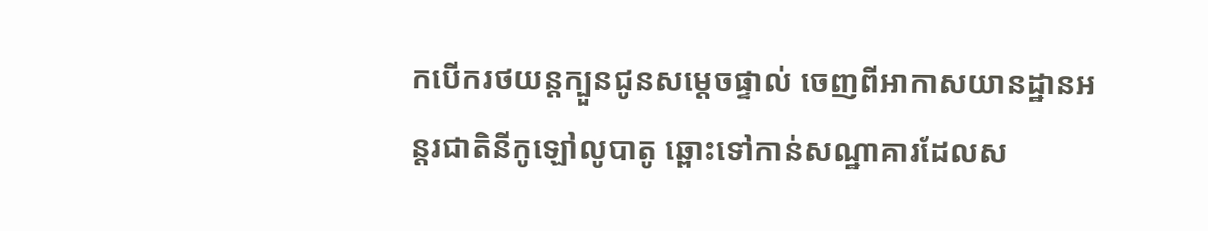កបើករថយន្តក្បួនជូនសម្តេចផ្ទាល់ ចេញពីអាកាសយានដ្ឋានអន្តរជាតិនីកូឡៅលូបាតូ ឆ្ពោះទៅកាន់សណ្ឋាគារដែលស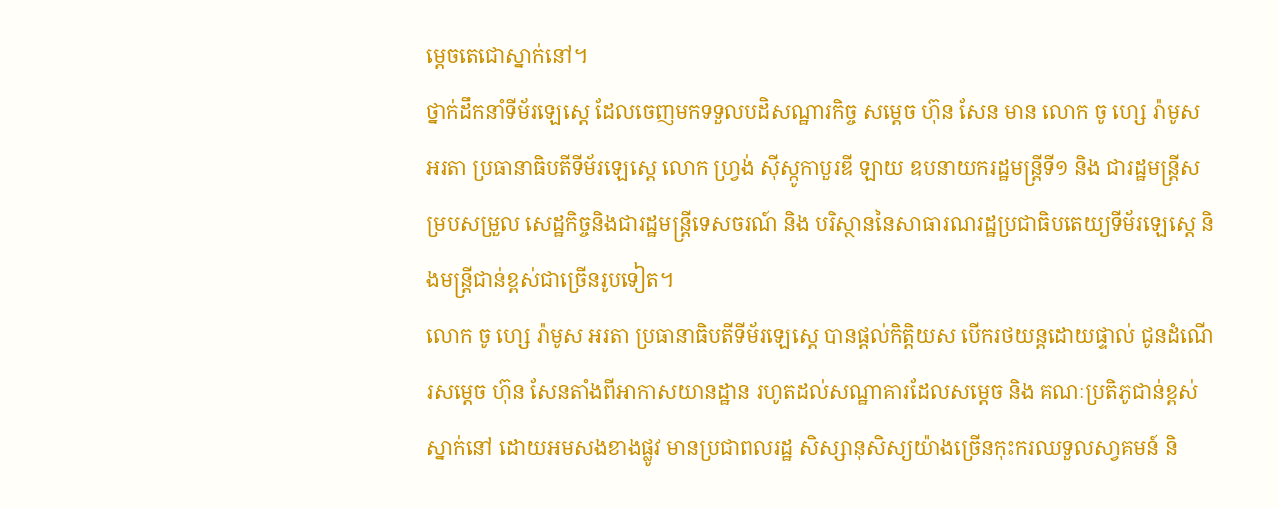ម្ដេចតេជោស្នាក់នៅ។
ថ្នាក់ដឹកនាំទីម័រឡេស្តេ ដែលចេញមកទទួលបដិសណ្ឋារកិច្ច សម្តេច ហ៊ុន សែន មាន លោក ចូ ហ្សេ រ៉ាមូស អរតា ប្រធានាធិបតីទីម័រឡេស្តេ លោក ហ្វ្រង់ ស៊ីស្កូកាបួរឌី ឡាយ ឧបនាយករដ្ឋមន្ត្រីទី១ និង ជារដ្ឋមន្ត្រីសម្របសម្រួល សេដ្ឋកិច្ចនិងជារដ្ឋមន្ត្រីទេសចរណ៍ និង បរិស្ថាននៃសាធារណរដ្ឋប្រជាធិបតេយ្យទីម័រឡេស្តេ និងមន្ត្រីជាន់ខ្ពស់ជាច្រើនរូបទៀត។
លោក ចូ ហ្សេ រ៉ាមូស អរតា ប្រធានាធិបតីទីម័រឡេស្តេ បានផ្តល់កិត្តិយស បើករថយន្តដោយផ្ទាល់ ជូនដំណើរសម្តេច ហ៊ុន សែនតាំងពីអាកាសយានដ្ឋាន រហូតដល់សណ្ឋាគារដែលសម្តេច និង គណៈប្រតិភូជាន់ខ្ពស់ស្នាក់នៅ ដោយអមសងខាងផ្លូវ មានប្រជាពលរដ្ឋ សិស្សានុសិស្យយ៉ាងច្រើនកុះករឈទួលសា្វគមន៍ និ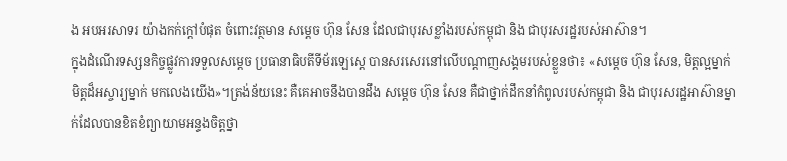ង អបអរសាទរ យ៉ាងកក់ក្តៅបំផុត ចំពោះវត្ថមាន សម្តេច ហ៊ុន សែន ដែលជាបុរសខ្លាំងរបស់កម្ពុជា និង ជាបុរសរដ្ឋរបស់អាស៊ាន។
ក្នុងដំណើរទស្សនកិច្ចផ្លូវការទទួលសម្តេច ប្រធានាធិបតីទីម័រឡេស្តេ បានសរសេរនៅលើបណ្តាញសង្គមរបស់ខ្លួនថា៖ «សម្តេច ហ៊ុន សែន, មិត្តល្អម្នាក់ មិត្តដ៏អស្ចារ្យម្នាក់ មកលេងយើង»។ត្រង់ន័យនេះ គឺគេអាចនឹងបានដឹង សម្តេច ហ៊ុន សែន គឺជាថ្នាក់ដឹកនាំកំពូលរបស់កម្ពុជា និង ជាបុរសរដ្ឋអាស៊ានម្នាក់ដែលបានខិតខំព្យាយាមអន្ទងចិត្តថ្នា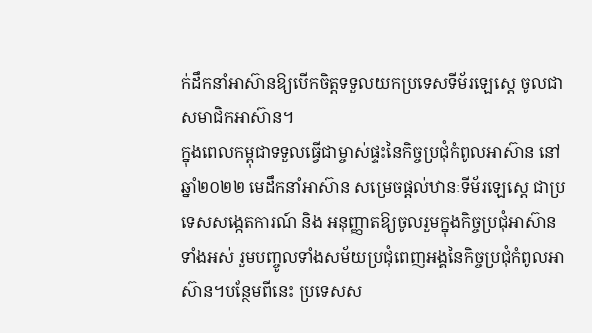ក់ដឹកនាំអាស៊ានឱ្យបើកចិត្តទទួលយកប្រទេសទីម័រឡេស្តេ ចូលជាសមាជិកអាស៊ាន។
ក្នុងពេលកម្ពុជាទទួលធ្វើជាម្ចាស់ផ្ទះនៃកិច្ចប្រជុំកំពូលអាស៊ាន នៅឆ្នាំ២០២២ មេដឹកនាំអាស៊ាន សម្រេចផ្តល់ឋានៈទីម័រឡេស្តេ ជាប្រទេសសង្កេតការណ៍ និង អនុញ្ញាតឱ្យចូលរួមក្នុងកិច្ចប្រជុំអាស៊ានទាំងអស់ រួមបញ្ចូលទាំងសម័យប្រជុំពេញអង្គនៃកិច្ចប្រជុំកំពូលអាស៊ាន។បន្ថែមពីនេះ ប្រទេសស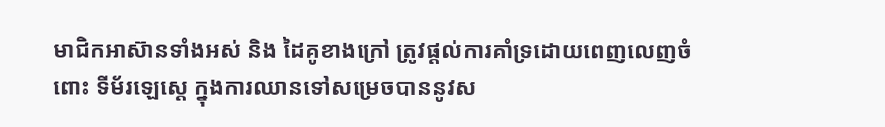មាជិកអាស៊ានទាំងអស់ និង ដៃគូខាងក្រៅ ត្រូវផ្តល់ការគាំទ្រដោយពេញលេញចំពោះ ទីម័រឡេស្តេ ក្នុងការឈានទៅសម្រេចបាននូវស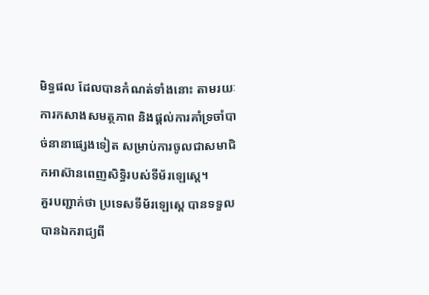មិទ្ធផល ដែលបានកំណត់ទាំងនោះ តាមរយៈការកសាងសមត្ថភាព និងផ្តល់ការគាំទ្រចាំបាច់នានាផ្សេងទៀត សម្រាប់ការចូលជាសមាជិកអាស៊ានពេញសិទ្ធិរបស់ទីម័រឡេស្តេ។
គួរបញ្ជាក់ថា ប្រទេសទីម័រឡេស្តេ បានទទួលបានឯករាជ្យពី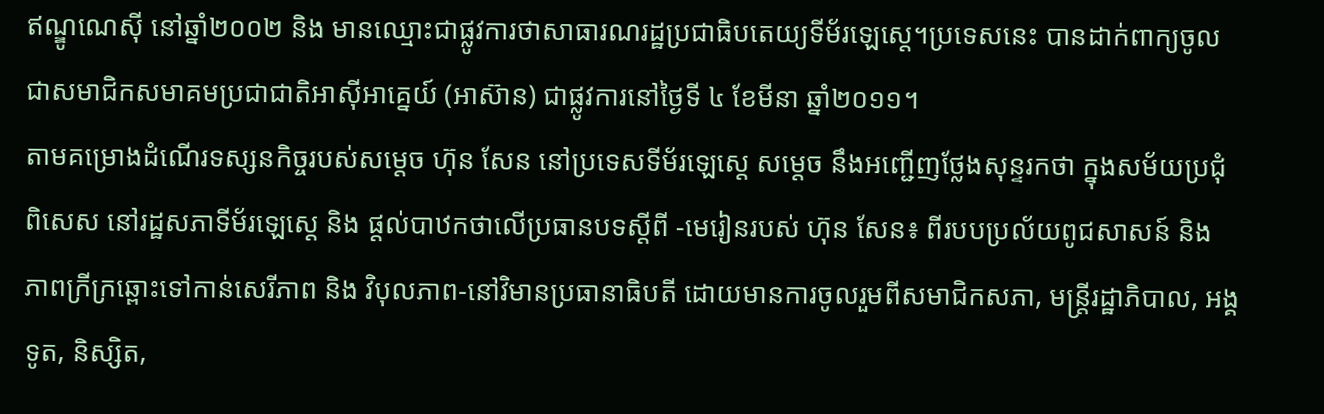ឥណ្ឌូណេស៊ី នៅឆ្នាំ២០០២ និង មានឈ្មោះជាផ្លូវការថាសាធារណរដ្ឋប្រជាធិបតេយ្យទីម័រឡេស្តេ។ប្រទេសនេះ បានដាក់ពាក្យចូលជាសមាជិកសមាគមប្រជាជាតិអាស៊ីអាគ្នេយ៍ (អាស៊ាន) ជាផ្លូវការនៅថ្ងៃទី ៤ ខែមីនា ឆ្នាំ២០១១។
តាមគម្រោងដំណើរទស្សនកិច្ចរបស់សម្តេច ហ៊ុន សែន នៅប្រទេសទីម័រឡេស្តេ សម្តេច នឹងអញ្ជើញថ្លែងសុន្ទរកថា ក្នុងសម័យប្រជុំពិសេស នៅរដ្ឋសភាទីម័រឡេស្តេ និង ផ្តល់បាឋកថាលើប្រធានបទស្តីពី -មេរៀនរបស់ ហ៊ុន សែន៖ ពីរបបប្រល័យពូជសាសន៍ និង ភាពក្រីក្រឆ្ពោះទៅកាន់សេរីភាព និង វិបុលភាព-នៅវិមានប្រធានាធិបតី ដោយមានការចូលរួមពីសមាជិកសភា, មន្ត្រីរដ្ឋាភិបាល, អង្គទូត, និស្សិត,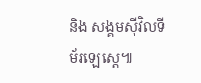និង សង្គមស៊ីវិលទីម័រឡេស្តេ៕